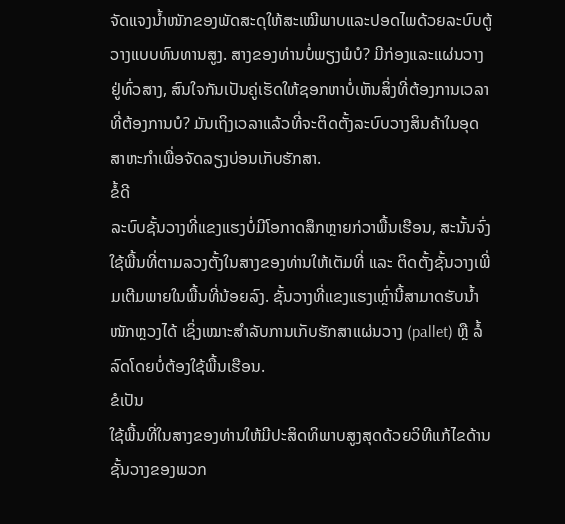ຈັດແຈງນ້ຳໜັກຂອງພັດສະດຸໃຫ້ສະເໝີພາບແລະປອດໄພດ້ວຍລະບົບຕູ້ວາງແບບທົນທານສູງ. ສາງຂອງທ່ານບໍ່ພຽງພໍບໍ? ມີກ່ອງແລະແຜ່ນວາງຢູ່ທົ່ວສາງ, ສົນໃຈກັນເປັນຄູ່ເຮັດໃຫ້ຊອກຫາບໍ່ເຫັນສິ່ງທີ່ຕ້ອງການເວລາທີ່ຕ້ອງການບໍ? ມັນເຖິງເວລາແລ້ວທີ່ຈະຕິດຕັ້ງລະບົບວາງສິນຄ້າໃນອຸດສາຫະກຳເພື່ອຈັດລຽງບ່ອນເກັບຮັກສາ.
ຂໍ້ດີ
ລະບົບຊັ້ນວາງທີ່ແຂງແຮງບໍ່ມີໂອກາດສຶກຫຼາຍກ່ວາພື້ນເຮືອນ, ສະນັ້ນຈົ່ງໃຊ້ພື້ນທີ່ຕາມລວງຕັ້ງໃນສາງຂອງທ່ານໃຫ້ເຕັມທີ່ ແລະ ຕິດຕັ້ງຊັ້ນວາງເພີ່ມເຕີມພາຍໃນພື້ນທີ່ນ້ອຍລົງ. ຊັ້ນວາງທີ່ແຂງແຮງເຫຼົ່ານີ້ສາມາດຮັບນ້ຳໜັກຫຼວງໄດ້ ເຊິ່ງເໝາະສຳລັບການເກັບຮັກສາແຜ່ນວາງ (pallet) ຫຼື ລໍ້ລົດໂດຍບໍ່ຕ້ອງໃຊ້ພື້ນເຮືອນ.
ຂໍເປັນ
ໃຊ້ພື້ນທີ່ໃນສາງຂອງທ່ານໃຫ້ມີປະສິດທິພາບສູງສຸດດ້ວຍວິທີແກ້ໄຂດ້ານຊັ້ນວາງຂອງພວກ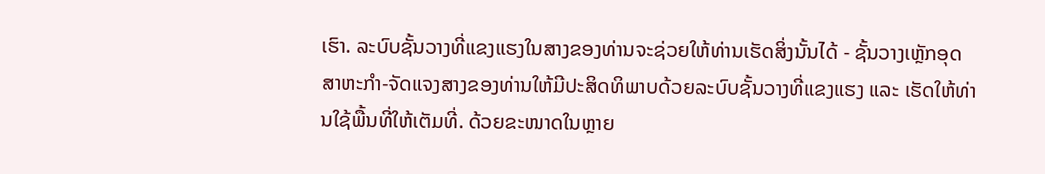ເຮົາ. ລະບົບຊັ້ນວາງທີ່ແຂງແຮງໃນສາງຂອງທ່ານຈະຊ່ວຍໃຫ້ທ່ານເຮັດສິ່ງນັ້ນໄດ້ - ຊັ້ນວາງເຫຼັກອຸດສາຫະກຳ-ຈັດແຈງສາງຂອງທ່ານໃຫ້ມີປະສິດທິພາບດ້ວຍລະບົບຊັ້ນວາງທີ່ແຂງແຮງ ແລະ ເຮັດໃຫ້ທ່ານໃຊ້ພື້ນທີ່ໃຫ້ເຕັມທີ່. ດ້ວຍຂະໜາດໃນຫຼາຍ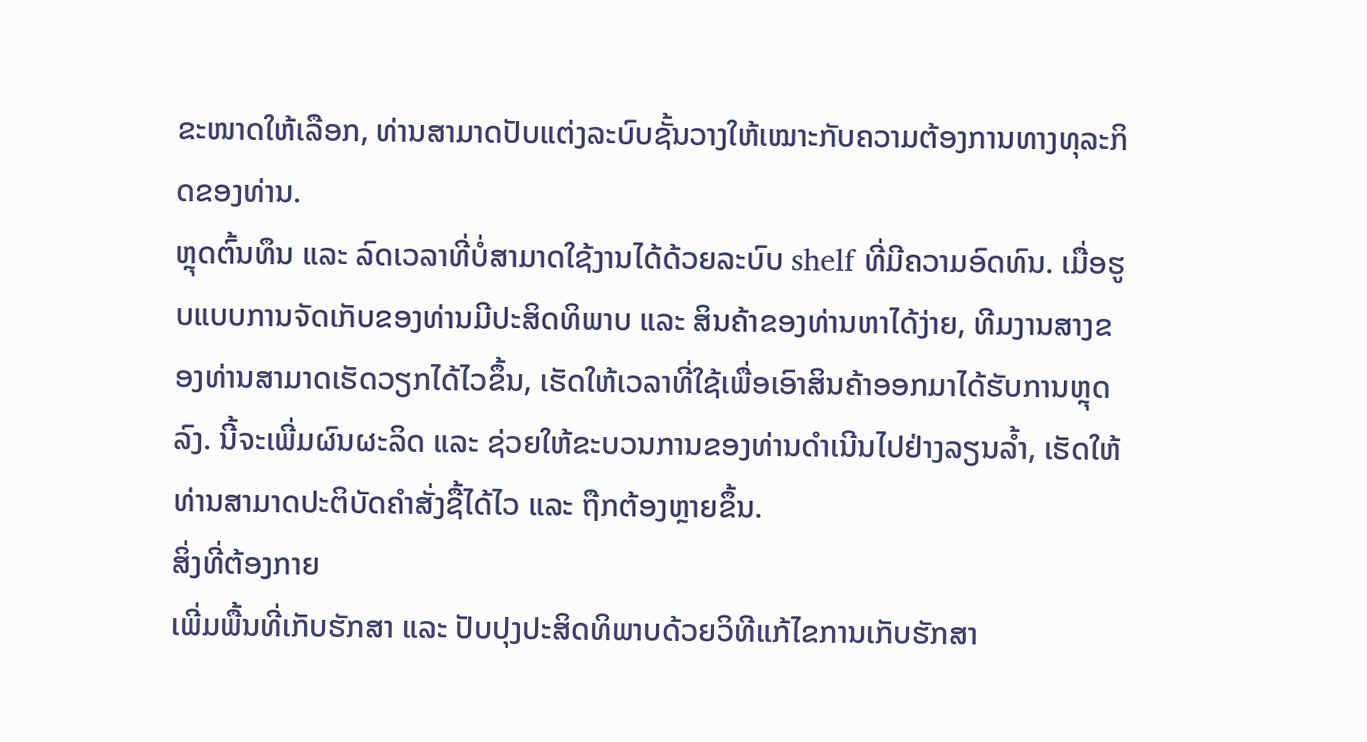ຂະໜາດໃຫ້ເລືອກ, ທ່ານສາມາດປັບແຕ່ງລະບົບຊັ້ນວາງໃຫ້ເໝາະກັບຄວາມຕ້ອງການທາງທຸລະກິດຂອງທ່ານ.
ຫຼຸດຕົ້ນທຶນ ແລະ ລົດເວລາທີ່ບໍ່ສາມາດໃຊ້ງານໄດ້ດ້ວຍລະບົບ shelf ທີ່ມີຄວາມອົດທົນ. ເມື່ອຮູບແບບການຈັດເກັບຂອງທ່ານມີປະສິດທິພາບ ແລະ ສິນຄ້າຂອງທ່ານຫາໄດ້ງ່າຍ, ທີມງານສາງຂອງທ່ານສາມາດເຮັດວຽກໄດ້ໄວຂຶ້ນ, ເຮັດໃຫ້ເວລາທີ່ໃຊ້ເພື່ອເອົາສິນຄ້າອອກມາໄດ້ຮັບການຫຼຸດລົງ. ນີ້ຈະເພີ່ມຜົນຜະລິດ ແລະ ຊ່ວຍໃຫ້ຂະບວນການຂອງທ່ານດຳເນີນໄປຢ່າງລຽນລ້ຳ, ເຮັດໃຫ້ທ່ານສາມາດປະຕິບັດຄຳສັ່ງຊື້ໄດ້ໄວ ແລະ ຖືກຕ້ອງຫຼາຍຂຶ້ນ.
ສິ່ງທີ່ຕ້ອງກາຍ
ເພີ່ມພື້ນທີ່ເກັບຮັກສາ ແລະ ປັບປຸງປະສິດທິພາບດ້ວຍວິທີແກ້ໄຂການເກັບຮັກສາ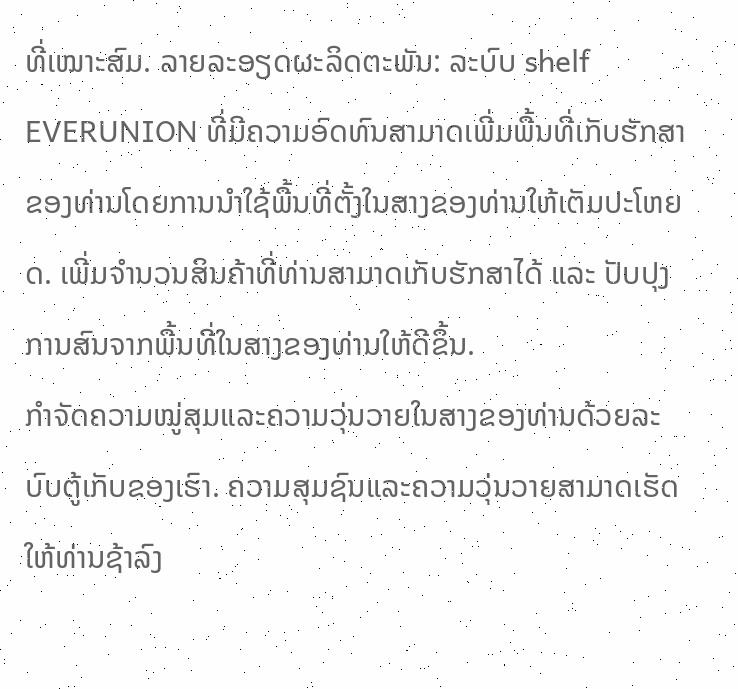ທີ່ເໝາະສົມ. ລາຍລະອຽດຜະລິດຕະພັນ: ລະບົບ shelf EVERUNION ທີ່ມີຄວາມອົດທົນສາມາດເພີ່ມພື້ນທີ່ເກັບຮັກສາຂອງທ່ານໂດຍການນຳໃຊ້ພື້ນທີ່ຕັ້ງໃນສາງຂອງທ່ານໃຫ້ເຕັມປະໂຫຍດ. ເພີ່ມຈຳນວນສິນຄ້າທີ່ທ່ານສາມາດເກັບຮັກສາໄດ້ ແລະ ປັບປຸງການສົນຈາກພື້ນທີ່ໃນສາງຂອງທ່ານໃຫ້ດີຂຶ້ນ.
ກຳຈັດຄວາມໝູ່ສຸມແລະຄວາມວຸ່ນວາຍໃນສາງຂອງທ່ານດ້ວຍລະບົບຕູ້ເກັບຂອງເຮົາ. ຄວາມສຸມຊົນແລະຄວາມວຸ່ນວາຍສາມາດເຮັດໃຫ້ທ່ານຊ້າລົງ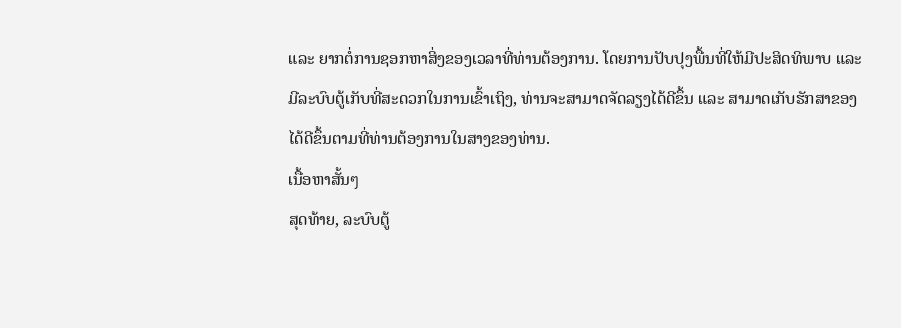ແລະ ຍາກຕໍ່ການຊອກຫາສິ່ງຂອງເວລາທີ່ທ່ານຕ້ອງການ. ໂດຍການປັບປຸງພື້ນທີ່ໃຫ້ມີປະສິດທິພາບ ແລະ ມີລະບົບຕູ້ເກັບທີ່ສະດວກໃນການເຂົ້າເຖິງ, ທ່ານຈະສາມາດຈັດລຽງໄດ້ດີຂຶ້ນ ແລະ ສາມາດເກັບຮັກສາຂອງໄດ້ດີຂຶ້ນຕາມທີ່ທ່ານຕ້ອງການໃນສາງຂອງທ່ານ.
ເນື້ອຫາສັ້ນๆ
ສຸດທ້າຍ, ລະບົບຕູ້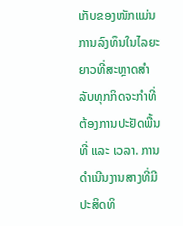ເກັບຂອງໜັກແມ່ນການລົງທຶນໃນໄລຍະຍາວທີ່ສະຫຼາດສຳລັບທຸກກິດຈະກຳທີ່ຕ້ອງການປະຢັດພື້ນທີ່ ແລະ ເວລາ. ການດຳເນີນງານສາງທີ່ມີປະສິດທິ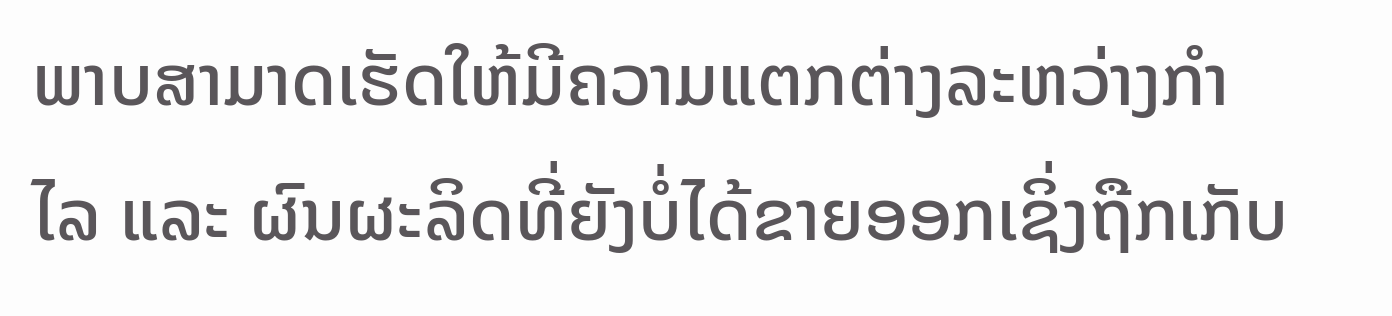ພາບສາມາດເຮັດໃຫ້ມີຄວາມແຕກຕ່າງລະຫວ່າງກຳໄລ ແລະ ຜົນຜະລິດທີ່ຍັງບໍ່ໄດ້ຂາຍອອກເຊິ່ງຖືກເກັບ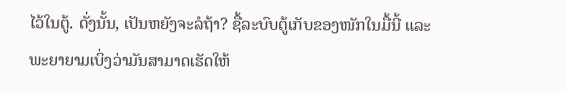ໄວ້ໃນຕູ້. ດັ່ງນັ້ນ, ເປັນຫຍັງຈະລໍຖ້າ? ຊື້ລະບົບຕູ້ເກັບຂອງໜັກໃນມື້ນີ້ ແລະ ພະຍາຍາມເບິ່ງວ່າມັນສາມາດເຮັດໃຫ້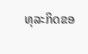ທຸລະກິດຂອ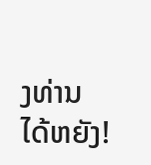ງທ່ານໄດ້ຫຍັງ!